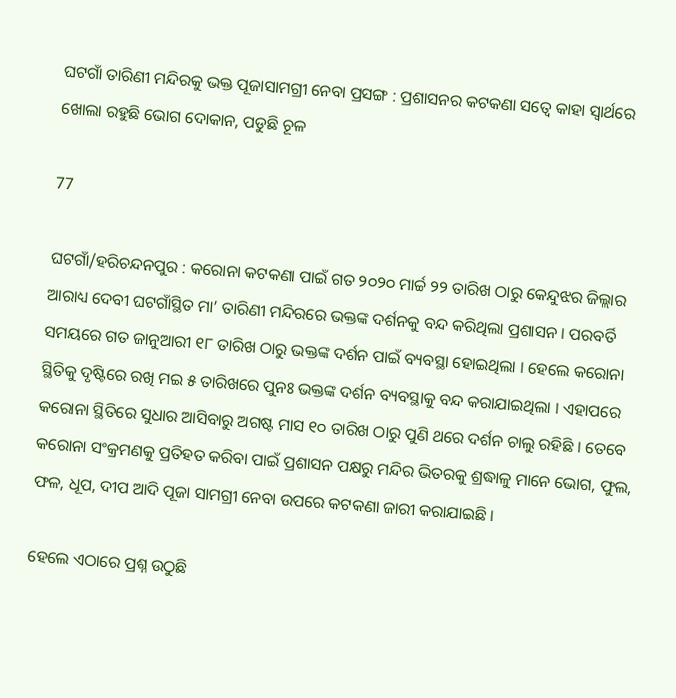ଘଟଗାଁ ତାରିଣୀ ମନ୍ଦିରକୁ ଭକ୍ତ ପୂଜାସାମଗ୍ରୀ ନେବା ପ୍ରସଙ୍ଗ : ପ୍ରଶାସନର କଟକଣା ସତ୍ୱେ କାହା ସ୍ୱାର୍ଥରେ ଖୋଲା ରହୁଛି ଭୋଗ ଦୋକାନ, ପଡୁଛି ଚୂଳ

77

ଘଟଗାଁ/ହରିଚନ୍ଦନପୁର : କରୋନା କଟକଣା ପାଇଁ ଗତ ୨୦୨୦ ମାର୍ଚ୍ଚ ୨୨ ତାରିଖ ଠାରୁ କେନ୍ଦୁଝର ଜିଲ୍ଲାର ଆରାଧ୍ୟ ଦେବୀ ଘଟଗାଁସ୍ଥିତ ମା’ ତାରିଣୀ ମନ୍ଦିରରେ ଭକ୍ତଙ୍କ ଦର୍ଶନକୁ ବନ୍ଦ କରିଥିଲା ପ୍ରଶାସନ । ପରବର୍ତି ସମୟରେ ଗତ ଜାନୁଆରୀ ୧୮ ତାରିଖ ଠାରୁ ଭକ୍ତଙ୍କ ଦର୍ଶନ ପାଇଁ ବ୍ୟବସ୍ଥା ହୋଇଥିଲା । ହେଲେ କରୋନା ସ୍ଥିତିକୁ ଦୃଷ୍ଟିରେ ରଖି ମଇ ୫ ତାରିଖରେ ପୁନଃ ଭକ୍ତଙ୍କ ଦର୍ଶନ ବ୍ୟବସ୍ଥାକୁ ବନ୍ଦ କରାଯାଇଥିଲା । ଏହାପରେ କରୋନା ସ୍ଥିତିରେ ସୁଧାର ଆସିବାରୁ ଅଗଷ୍ଟ ମାସ ୧୦ ତାରିଖ ଠାରୁ ପୁଣି ଥରେ ଦର୍ଶନ ଚାଲୁ ରହିଛି । ତେବେ କରୋନା ସଂକ୍ରମଣକୁ ପ୍ରତିହତ କରିବା ପାଇଁ ପ୍ରଶାସନ ପକ୍ଷରୁ ମନ୍ଦିର ଭିତରକୁ ଶ୍ରଦ୍ଧାଳୁ ମାନେ ଭୋଗ, ଫୁଲ, ଫଳ, ଧୂପ, ଦୀପ ଆଦି ପୂଜା ସାମଗ୍ରୀ ନେବା ଉପରେ କଟକଣା ଜାରୀ କରାଯାଇଛି ।

ହେଲେ ଏଠାରେ ପ୍ରଶ୍ନ ଉଠୁଛି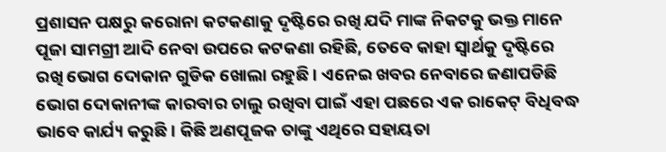ପ୍ରଶାସନ ପକ୍ଷରୁ କରୋନା କଟକଣାକୁ ଦୃଷ୍ଟିରେ ରଖି ଯଦି ମାଙ୍କ ନିକଟକୁ ଭକ୍ତ ମାନେ ପୂଜା ସାମଗ୍ରୀ ଆଦି ନେବା ଉପରେ କଟକଣା ରହିଛି, ତେବେ କାହା ସ୍ୱାର୍ଥକୁ ଦୃଷ୍ଟିରେ ରଖି ଭୋଗ ଦୋକାନ ଗୁଡିକ ଖୋଲା ରହୁଛି । ଏନେଇ ଖବର ନେବାରେ ଜଣାପଡିଛି ଭୋଗ ଦୋକାନୀଙ୍କ କାରବାର ଚାଲୁ ରଖିବା ପାଇଁ ଏହା ପଛରେ ଏକ ରାକେଟ୍ ବିଧିବଦ୍ଧ ଭାବେ କାର୍ଯ୍ୟ କରୁଛି । କିଛି ଅଣପୂଜକ ତାଙ୍କୁ ଏଥିରେ ସହାୟତା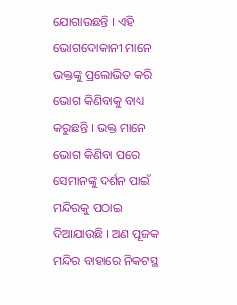ଯୋଗାଉଛନ୍ତି । ଏହି ଭୋଗଦୋକାନୀ ମାନେ ଭକ୍ତଙ୍କୁ ପ୍ରଲୋଭିତ କରି ଭୋଗ କିଣିବାକୁ ବାଧ୍ୟ କରୁଛନ୍ତି । ଭକ୍ତ ମାନେ ଭୋଗ କିଣିବା ପରେ ସେମାନଙ୍କୁ ଦର୍ଶନ ପାଇଁ ମନ୍ଦିରକୁ ପଠାଇ ଦିଆଯାଉଛି । ଅଣ ପୂଜକ ମନ୍ଦିର ବାହାରେ ନିକଟସ୍ଥ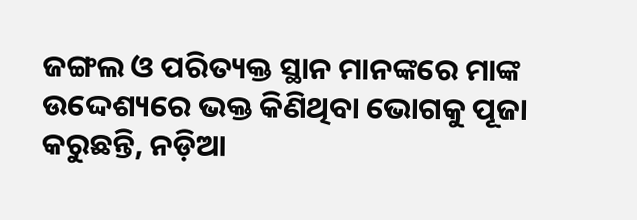ଜଙ୍ଗଲ ଓ ପରିତ୍ୟକ୍ତ ସ୍ଥାନ ମାନଙ୍କରେ ମାଙ୍କ ଉଦ୍ଦେଶ୍ୟରେ ଭକ୍ତ କିଣିଥିବା ଭୋଗକୁ ପୂଜା କରୁଛନ୍ତି, ନଡ଼ିଆ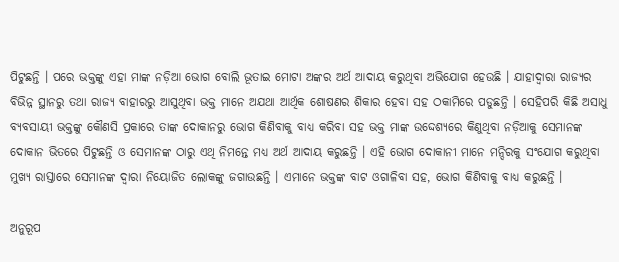ପିଟୁଛନ୍ତି । ପରେ ଭକ୍ତଙ୍କୁ ଏହା ମାଙ୍କ ନଡ଼ିଆ ଭୋଗ ବୋଲି ଭୂତାଇ ମୋଟା ଅଙ୍କର ଅର୍ଥ ଆଦାୟ କରୁଥିବା ଅଭିଯୋଗ ହେଉଛି । ଯାହାଦ୍ୱାରା ରାଜ୍ୟର ବିଭିନ୍ନ ସ୍ଥାନରୁ ତଥା ରାଜ୍ୟ ବାହାରରୁ ଆସୁଥିବା ଭକ୍ତ ମାନେ ଅଯଥା ଆର୍ଥିକ ଶୋଷଣର ଶିକାର ହେବା ସହ ଠକାମିରେ ପଡୁଛନ୍ତି । ସେହିପରି କିଛି ଅସାଧୁ ବ୍ୟବସାୟୀ ଭକ୍ତଙ୍କୁ କୌଣସି ପ୍ରକାରେ ତାଙ୍କ ଦୋକାନରୁ ଭୋଗ କିଣିବାକୁ ବାଧ୍ୟ କରିବା ସହ ଭକ୍ତ ମାଙ୍କ ଉଦ୍ଦେଶ୍ୟରେ କିଣୁଥିବା ନଡ଼ିଆକୁ ସେମାନଙ୍କ ଦୋକାନ ଭିତରେ ପିଟୁଛନ୍ତି ଓ ସେମାନଙ୍କ ଠାରୁ ଏଥି ନିମନ୍ତେ ମଧ୍ୟ ଅର୍ଥ ଆଦାୟ କରୁଛନ୍ତି । ଏହି ଭୋଗ ଦୋକାନୀ ମାନେ ମନ୍ଦିରକୁ ସଂଯୋଗ କରୁଥିବା ମୁଖ୍ୟ ରାସ୍ତାରେ ସେମାନଙ୍କ ଦ୍ୱାରା ନିୟୋଜିତ ଲୋକଙ୍କୁ ଜଗାଉଛନ୍ତି । ଏମାନେ ଭକ୍ତଙ୍କ ବାଟ ଓଗାଳିବା ସହ, ଭୋଗ କିଣିବାକୁ ବାଧ୍ୟ କରୁଛନ୍ତି ।

ଅନୁରୂପ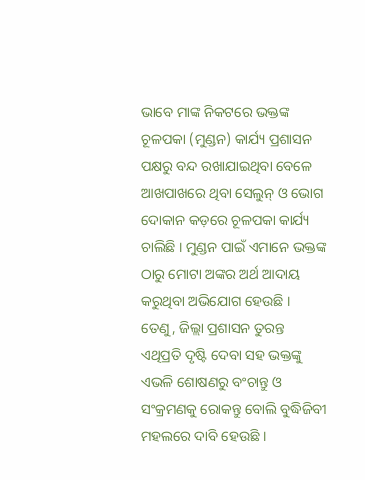ଭାବେ ମାଙ୍କ ନିକଟରେ ଭକ୍ତଙ୍କ ଚୂଳପକା (ମୁଣ୍ଡନ) କାର୍ଯ୍ୟ ପ୍ରଶାସନ ପକ୍ଷରୁ ବନ୍ଦ ରଖାଯାଇଥିବା ବେଳେ ଆଖପାଖରେ ଥିବା ସେଲୁନ୍ ଓ ଭୋଗ ଦୋକାନ କଡ଼ରେ ଚୂଳପକା କାର୍ଯ୍ୟ ଚାଲିଛି । ମୁଣ୍ଡନ ପାଇଁ ଏମାନେ ଭକ୍ତଙ୍କ ଠାରୁ ମୋଟା ଅଙ୍କର ଅର୍ଥ ଆଦାୟ କରୁଥିବା ଅଭିଯୋଗ ହେଉଛି । ତେଣୁ, ଜିଲ୍ଲା ପ୍ରଶାସନ ତୁରନ୍ତ ଏଥିପ୍ରତି ଦୃଷ୍ଟି ଦେବା ସହ ଭକ୍ତଙ୍କୁ ଏଭଳି ଶୋଷଣରୁ ବଂଚାନ୍ତୁ ଓ ସଂକ୍ରମଣକୁ ରୋକନ୍ତୁ ବୋଲି ବୁଦ୍ଧିଜିବୀ ମହଲରେ ଦାବି ହେଉଛି ।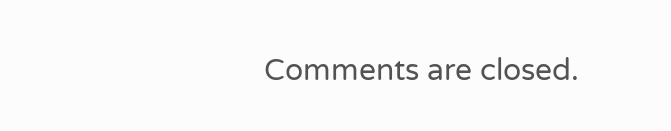Comments are closed.